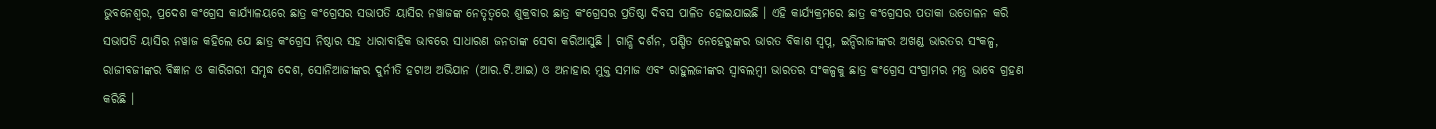ଭୁବନେଶ୍ୱର, ପ୍ରଦେଶ କଂଗ୍ରେସ କାର୍ଯ୍ୟାଳୟରେ ଛାତ୍ର କଂଗ୍ରେସର ସଭାପତି ୟାସିର ନୱାଜଙ୍କ ନେତୃତ୍ୱରେ ଶୁକ୍ରବାର ଛାତ୍ର କଂଗ୍ରେସର ପ୍ରତିଷ୍ଠା ଦିବସ ପାଳିତ ହୋଇଯାଇଛି । ଏହି କାର୍ଯ୍ୟକ୍ରମରେ ଛାତ୍ର କଂଗ୍ରେସର ପତାକା ଉତୋଳନ କରି ସଭାପତି ୟାସିର ନୱାଜ କହିଲେ ଯେ ଛାତ୍ର କଂଗ୍ରେସ ନିଷ୍ଠାର ସହ ଧାରାବାହିକ ଭାବରେ ସାଧାରଣ ଜନତାଙ୍କ ସେବା କରିଆସୁଛି । ଗାନ୍ଧି ଦର୍ଶନ, ପଣ୍ଡିତ ନେହେରୁଙ୍କର ଭାରତ ବିକାଶ ସ୍ୱପ୍ନ, ଇନ୍ଦିରାଜୀଙ୍କର ଅଖଣ୍ଡ ଭାରତର ସଂକଳ୍ପ, ରାଜୀବଜୀଙ୍କର ବିଜ୍ଞାନ ଓ କାରିଗରୀ ସମୃଦ୍ଧ ଦେଶ, ସୋନିଆଜୀଙ୍କର ଦୁର୍ନୀତି ହଟାଅ ଅଭିଯାନ (ଆର.ଟି.ଆଇ) ଓ ଅନାହାର ମୁକ୍ତ ସମାଜ ଏବଂ ରାହୁଲଜୀଙ୍କର ସ୍ୱାବଲମ୍ବୀ ଭାରତର ସଂକଳ୍ପକୁ ଛାତ୍ର କଂଗ୍ରେସ ସଂଗ୍ରାମର ମନ୍ତ୍ର ଭାବେ ଗ୍ରହଣ କରିଛି ।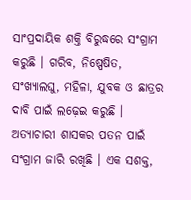ସାଂପ୍ରଦାୟିକ ଶକ୍ତି ବିରୁଦ୍ଧରେ ସଂଗ୍ରାମ କରୁଛି । ଗରିବ, ନିଷ୍ପେଷିତ, ସଂଖ୍ୟାଲଘୁ, ମହିଳା, ଯୁବକ ଓ ଛାତ୍ରର ଦାବି ପାଇଁ ଲଢ଼େଇ କରୁଛି । ଅତ୍ୟାଚାରୀ ଶାସକର ପତନ ପାଇଁ ସଂଗ୍ରାମ ଜାରି ରଖିଛି । ଏକ ସଶକ୍ତ,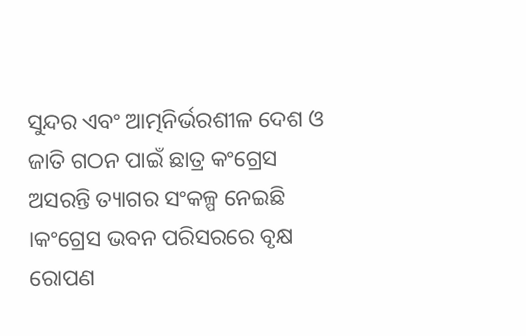ସୁନ୍ଦର ଏବଂ ଆତ୍ମନିର୍ଭରଶୀଳ ଦେଶ ଓ ଜାତି ଗଠନ ପାଇଁ ଛାତ୍ର କଂଗ୍ରେସ ଅସରନ୍ତି ତ୍ୟାଗର ସଂକଳ୍ପ ନେଇଛି ।କଂଗ୍ରେସ ଭବନ ପରିସରରେ ବୃକ୍ଷ ରୋପଣ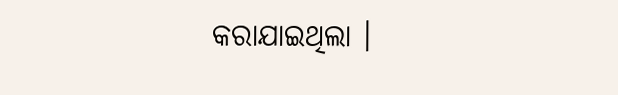କରାଯାଇଥିଲା ।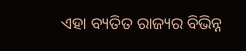ଏହା ବ୍ୟତିତ ରାଜ୍ୟର ବିଭିନ୍ନ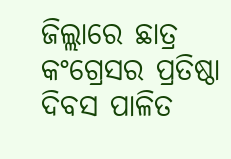ଜିଲ୍ଲାରେ ଛାତ୍ର କଂଗ୍ରେସର ପ୍ରତିଷ୍ଠା ଦିବସ ପାଳିତ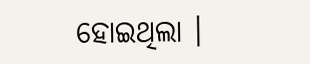ହୋଇଥିଲା ।